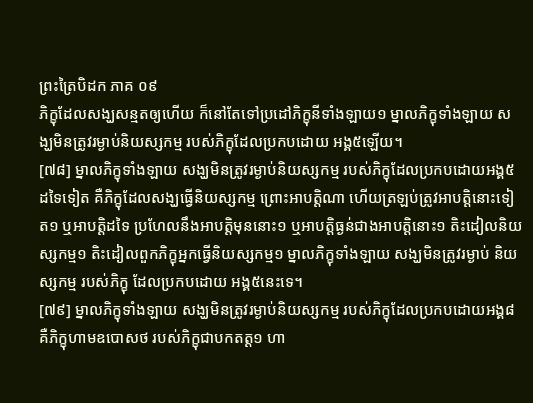ព្រះត្រៃបិដក ភាគ ០៩
ភិក្ខុដែលសង្ឃសន្មតឲ្យហើយ ក៏នៅតែទៅប្រដៅភិក្ខុនីទាំងឡាយ១ ម្នាលភិក្ខុទាំងឡាយ សង្ឃមិនត្រូវរម្ងាប់និយស្សកម្ម របស់ភិក្ខុដែលប្រកបដោយ អង្គ៥ឡើយ។
[៧៨] ម្នាលភិក្ខុទាំងឡាយ សង្ឃមិនត្រូវរម្ងាប់និយស្សកម្ម របស់ភិក្ខុដែលប្រកបដោយអង្គ៥ដទៃទៀត គឺភិក្ខុដែលសង្ឃធ្វើនិយស្សកម្ម ព្រោះអាបត្តិណា ហើយត្រឡប់ត្រូវអាបត្តិនោះទៀត១ ឬអាបត្តិដទៃ ប្រហែលនឹងអាបត្តិមុននោះ១ ឬអាបត្តិធ្ងន់ជាងអាបត្តិនោះ១ តិះដៀលនិយស្សកម្ម១ តិះដៀលពួកភិក្ខុអ្នកធ្វើនិយស្សកម្ម១ ម្នាលភិក្ខុទាំងឡាយ សង្ឃមិនត្រូវរម្ងាប់ និយស្សកម្ម របស់ភិក្ខុ ដែលប្រកបដោយ អង្គ៥នេះទេ។
[៧៩] ម្នាលភិក្ខុទាំងឡាយ សង្ឃមិនត្រូវរម្ងាប់និយស្សកម្ម របស់ភិក្ខុដែលប្រកបដោយអង្គ៨ គឺភិក្ខុហាមឧបោសថ របស់ភិក្ខុជាបកតត្ត១ ហា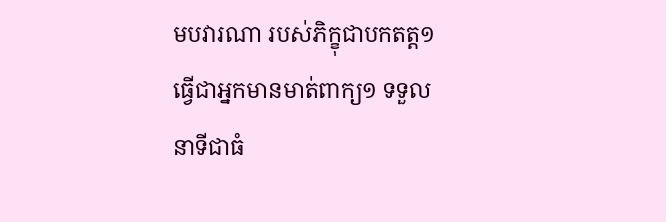មបវារណា របស់ភិក្ខុជាបកតត្ត១ ធ្វើជាអ្នកមានមាត់ពាក្យ១ ទទួលនាទីជាធំ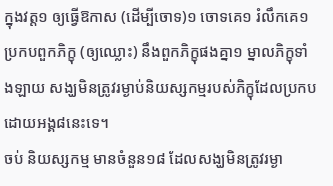ក្នុងវត្ត១ ឲ្យធ្វើឱកាស (ដើម្បីចោទ)១ ចោទគេ១ រំលឹកគេ១ ប្រកបពួកភិក្ខុ (ឲ្យឈ្លោះ) នឹងពួកភិក្ខុផងគ្នា១ ម្នាលភិក្ខុទាំងឡាយ សង្ឃមិនត្រូវរម្ងាប់និយស្សកម្មរបស់ភិក្ខុដែលប្រកបដោយអង្គ៨នេះទេ។
ចប់ និយស្សកម្ម មានចំនួន១៨ ដែលសង្ឃមិនត្រូវរម្ងា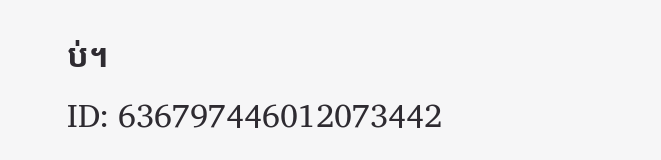ប់។
ID: 636797446012073442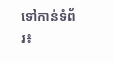ទៅកាន់ទំព័រ៖